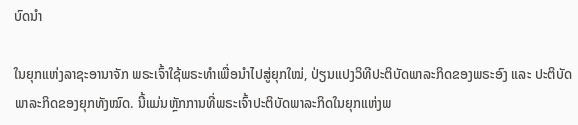ບົດນຳ

ໃນຍຸກແຫ່ງລາຊະອານາຈັກ ພຣະເຈົ້າໃຊ້ພຣະທໍາເພື່ອນໍາໄປສູ່ຍຸກໃໝ່, ປ່ຽນແປງວິທີປະຕິບັດພາລະກິດຂອງພຣະອົງ ແລະ ປະຕິບັດພາລະກິດຂອງຍຸກທັງໝົດ. ນີ້ແມ່ນຫຼັກການທີ່ພຣະເຈົ້າປະຕິບັດພາລະກິດໃນຍຸກແຫ່ງພ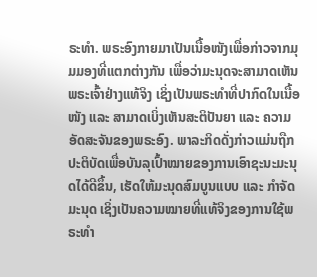ຣະທໍາ. ພຣະອົງກາຍມາເປັນເນື້ອໜັງເພື່ອກ່າວຈາກມຸມມອງທີ່ແຕກຕ່າງກັນ ເພື່ອວ່າມະນຸດຈະສາມາດເຫັນພຣະເຈົ້າຢ່າງແທ້ຈິງ ເຊິ່ງເປັນພຣະທໍາທີ່ປາກົດໃນເນື້ອໜັງ ແລະ ສາມາດເບິ່ງເຫັນສະຕິປັນຍາ ແລະ ຄວາມອັດສະຈັນຂອງພຣະອົງ. ພາລະກິດດັ່ງກ່າວແມ່ນຖືກປະຕິບັດເພື່ອບັນລຸເປົ້າໝາຍຂອງການເອົາຊະນະມະນຸດໄດ້ດີຂຶ້ນ, ເຮັດໃຫ້ມະນຸດສົມບູນແບບ ແລະ ກໍາຈັດມະນຸດ ເຊິ່ງເປັນຄວາມໝາຍທີ່ແທ້ຈິງຂອງການໃຊ້ພຣະທໍາ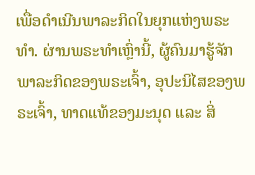ເພື່ອດໍາເນີນພາລະກິດໃນຍຸກແຫ່ງພຣະທໍາ. ຜ່ານພຣະທໍາເຫຼົ່ານີ້, ຜູ້ຄົນມາຮູ້ຈັກພາລະກິດຂອງພຣະເຈົ້າ, ອຸປະນິໄສຂອງພຣະເຈົ້າ, ທາດແທ້ຂອງມະນຸດ ແລະ ສິ່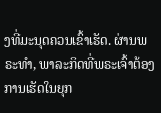ງທີ່ມະນຸດຄວນເຂົ້າເຮັດ. ຜ່ານພຣະທໍາ, ພາລະກິດທີ່ພຣະເຈົ້າຕ້ອງການເຮັດໃນຍຸກ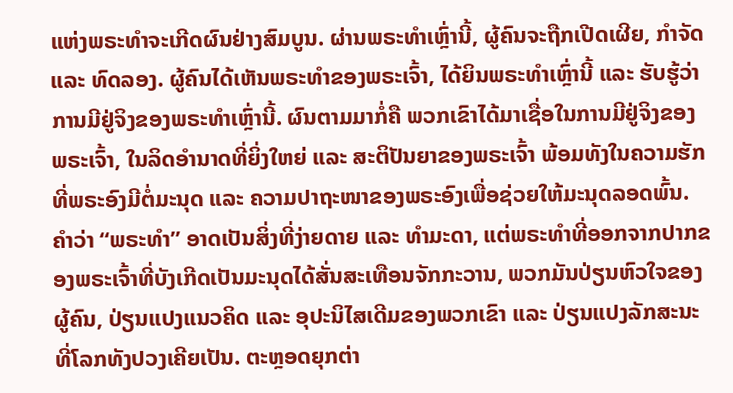ແຫ່ງພຣະທໍາຈະເກີດຜົນຢ່າງສົມບູນ. ຜ່ານພຣະທໍາເຫຼົ່ານີ້, ຜູ້ຄົນຈະຖືກເປີດເຜີຍ, ກໍາຈັດ ແລະ ທົດລອງ. ຜູ້ຄົນໄດ້ເຫັນພຣະທໍາຂອງພຣະເຈົ້າ, ໄດ້ຍິນພຣະທໍາເຫຼົ່ານີ້ ແລະ ຮັບຮູ້ວ່າການມີຢູ່ຈິງຂອງພຣະທໍາເຫຼົ່ານີ້. ຜົນຕາມມາກໍ່ຄື ພວກເຂົາໄດ້ມາເຊື່ອໃນການມີຢູ່ຈິງຂອງພຣະເຈົ້າ, ໃນລິດອໍານາດທີ່ຍິ່ງໃຫຍ່ ແລະ ສະຕິປັນຍາຂອງພຣະເຈົ້າ ພ້ອມທັງໃນຄວາມຮັກທີ່ພຣະອົງມີຕໍ່ມະນຸດ ແລະ ຄວາມປາຖະໜາຂອງພຣະອົງເພື່ອຊ່ວຍໃຫ້ມະນຸດລອດພົ້ນ. ຄໍາວ່າ “ພຣະທໍາ” ອາດເປັນສິ່ງທີ່ງ່າຍດາຍ ແລະ ທໍາມະດາ, ແຕ່ພຣະທໍາທີ່ອອກຈາກປາກຂອງພຣະເຈົ້າທີ່ບັງເກີດເປັນມະນຸດໄດ້ສັ່ນສະເທືອນຈັກກະວານ, ພວກມັນປ່ຽນຫົວໃຈຂອງຜູ້ຄົນ, ປ່ຽນແປງແນວຄິດ ແລະ ອຸປະນິໄສເດີມຂອງພວກເຂົາ ແລະ ປ່ຽນແປງລັກສະນະທີ່ໂລກທັງປວງເຄີຍເປັນ. ຕະຫຼອດຍຸກຕ່າ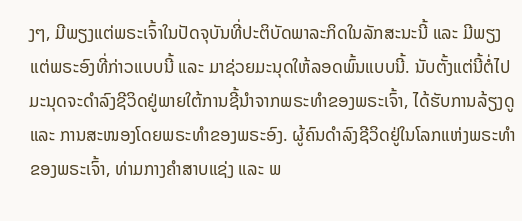ງໆ, ມີພຽງແຕ່ພຣະເຈົ້າໃນປັດຈຸບັນທີ່ປະຕິບັດພາລະກິດໃນລັກສະນະນີ້ ແລະ ມີພຽງແຕ່ພຣະອົງທີ່ກ່າວແບບນີ້ ແລະ ມາຊ່ວຍມະນຸດໃຫ້ລອດພົ້ນແບບນີ້. ນັບຕັ້ງແຕ່ນີ້ຕໍ່ໄປ ມະນຸດຈະດໍາລົງຊີວິດຢູ່ພາຍໃຕ້ການຊີ້ນໍາຈາກພຣະທໍາຂອງພຣະເຈົ້າ, ໄດ້ຮັບການລ້ຽງດູ ແລະ ການສະໜອງໂດຍພຣະທຳຂອງພຣະອົງ. ຜູ້ຄົນດຳລົງຊີວິດຢູ່ໃນໂລກແຫ່ງພຣະທຳຂອງພຣະເຈົ້າ, ທ່າມກາງຄໍາສາບແຊ່ງ ແລະ ພ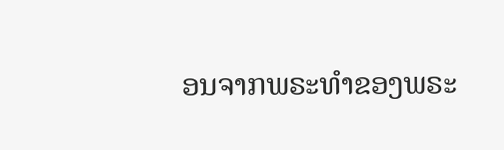ອນຈາກພຣະທໍາຂອງພຣະ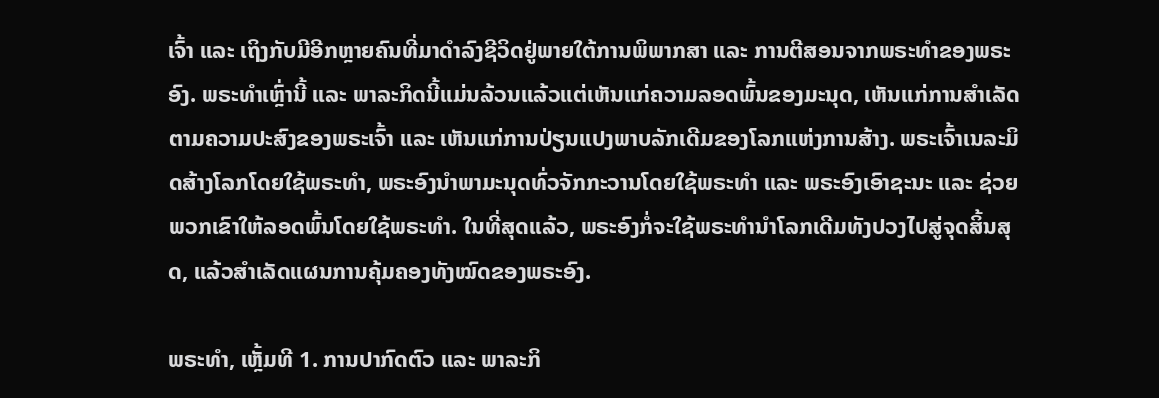ເຈົ້າ ແລະ ເຖິງກັບມີອີກຫຼາຍຄົນທີ່ມາດໍາລົງຊີວິດຢູ່ພາຍໃຕ້ການພິພາກສາ ແລະ ການຕີສອນຈາກພຣະທໍາຂອງພຣະອົງ. ພຣະທໍາເຫຼົ່ານີ້ ແລະ ພາລະກິດນີ້ແມ່ນລ້ວນແລ້ວແຕ່ເຫັນແກ່ຄວາມລອດພົ້ນຂອງມະນຸດ, ເຫັນແກ່ການສຳເລັດຕາມຄວາມປະສົງຂອງພຣະເຈົ້າ ແລະ ເຫັນແກ່ການປ່ຽນແປງພາບລັກເດີມຂອງໂລກແຫ່ງການສ້າງ. ພຣະເຈົ້າເນລະມິດສ້າງໂລກໂດຍໃຊ້ພຣະທໍາ, ພຣະອົງນໍາພາມະນຸດທົ່ວຈັກກະວານໂດຍໃຊ້ພຣະທໍາ ແລະ ພຣະອົງເອົາຊະນະ ແລະ ຊ່ວຍພວກເຂົາໃຫ້ລອດພົ້ນໂດຍໃຊ້ພຣະທໍາ. ໃນທີ່ສຸດແລ້ວ, ພຣະອົງກໍ່ຈະໃຊ້ພຣະທໍານໍາໂລກເດີມທັງປວງໄປສູ່ຈຸດສິ້ນສຸດ, ແລ້ວສຳເລັດແຜນການຄຸ້ມຄອງທັງໝົດຂອງພຣະອົງ.

ພຣະທຳ, ເຫຼັ້ມທີ 1. ການປາກົດຕົວ ແລະ ພາລະກິ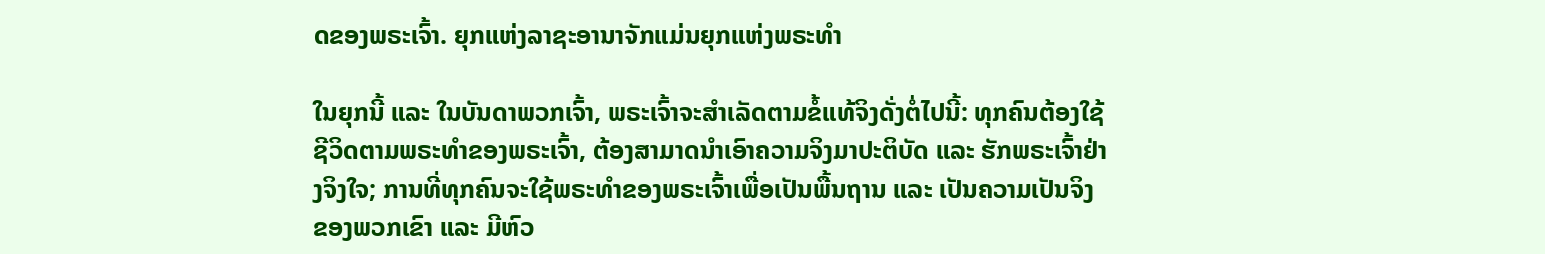ດຂອງພຣະເຈົ້າ. ຍຸກແຫ່ງລາຊະອານາຈັກແມ່ນຍຸກແຫ່ງພຣະທໍາ

ໃນຍຸກນີ້ ແລະ ໃນບັນດາພວກເຈົ້າ, ພຣະເຈົ້າຈະສຳເລັດຕາມຂໍ້ແທ້ຈິງດັ່ງຕໍ່ໄປນີ້: ທຸກຄົນຕ້ອງໃຊ້ຊີວິດຕາມພຣະທໍາຂອງພຣະເຈົ້າ, ຕ້ອງສາມາດນໍາເອົາຄວາມຈິງມາປະຕິບັດ ແລະ ຮັກພຣະເຈົ້າຢ່າງຈິງໃຈ; ການທີ່ທຸກຄົນຈະໃຊ້ພຣະທໍາຂອງພຣະເຈົ້າເພື່ອເປັນພື້ນຖານ ແລະ ເປັນຄວາມເປັນຈິງຂອງພວກເຂົາ ແລະ ມີຫົວ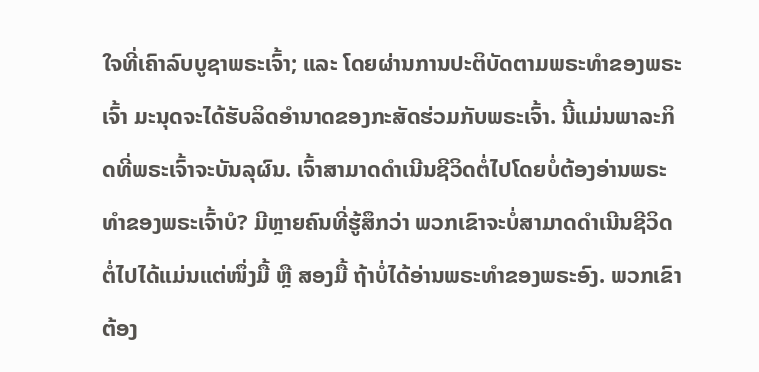ໃຈທີ່ເຄົາລົບບູຊາພຣະເຈົ້າ; ແລະ ໂດຍຜ່ານການປະຕິບັດຕາມພຣະທໍາຂອງພຣະເຈົ້າ ມະນຸດຈະໄດ້ຮັບລິດອໍານາດຂອງກະສັດຮ່ວມກັບພຣະເຈົ້າ. ນີ້ແມ່ນພາລະກິດທີ່ພຣະເຈົ້າຈະບັນລຸຜົນ. ເຈົ້າສາມາດດຳເນີນຊີວິດຕໍ່ໄປໂດຍບໍ່ຕ້ອງອ່ານພຣະທໍາຂອງພຣະເຈົ້າບໍ? ມີຫຼາຍຄົນທີ່ຮູ້ສຶກວ່າ ພວກເຂົາຈະບໍ່ສາມາດດຳເນີນຊີວິດຕໍ່ໄປໄດ້ແມ່ນແຕ່ໜຶ່ງມື້ ຫຼື ສອງມື້ ຖ້າບໍ່ໄດ້ອ່ານພຣະທຳຂອງພຣະອົງ. ພວກເຂົາຕ້ອງ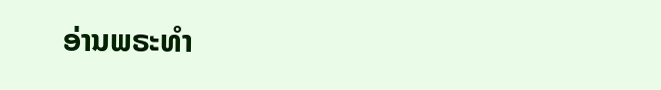ອ່ານພຣະທໍາ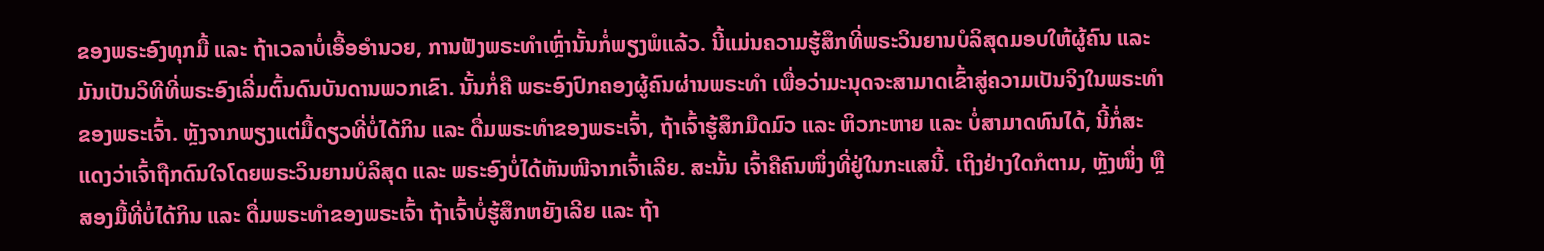ຂອງພຣະອົງທຸກມື້ ແລະ ຖ້າເວລາບໍ່ເອື້ອອຳນວຍ, ການຟັງພຣະທຳເຫຼົ່ານັ້ນກໍ່ພຽງພໍແລ້ວ. ນີ້ແມ່ນຄວາມຮູ້ສຶກທີ່ພຣະວິນຍານບໍລິສຸດມອບໃຫ້ຜູ້ຄົນ ແລະ ມັນເປັນວິທີທີ່ພຣະອົງເລີ່ມຕົ້ນດົນບັນດານພວກເຂົາ. ນັ້ນກໍ່ຄື ພຣະອົງປົກຄອງຜູ້ຄົນຜ່ານພຣະທໍາ ເພື່ອວ່າມະນຸດຈະສາມາດເຂົ້າສູ່ຄວາມເປັນຈິງໃນພຣະທໍາຂອງພຣະເຈົ້າ. ຫຼັງຈາກພຽງແຕ່ມື້ດຽວທີ່ບໍ່ໄດ້ກິນ ແລະ ດື່ມພຣະທໍາຂອງພຣະເຈົ້າ, ຖ້າເຈົ້າຮູ້ສຶກມືດມົວ ແລະ ຫິວກະຫາຍ ແລະ ບໍ່ສາມາດທົນໄດ້, ນີ້ກໍ່ສະແດງວ່າເຈົ້າຖືກດົນໃຈໂດຍພຣະວິນຍານບໍລິສຸດ ແລະ ພຣະອົງບໍ່ໄດ້ຫັນໜີຈາກເຈົ້າເລີຍ. ສະນັ້ນ ເຈົ້າຄືຄົນໜຶ່ງທີ່ຢູ່ໃນກະແສນີ້. ເຖິງຢ່າງໃດກໍຕາມ, ຫຼັງໜຶ່ງ ຫຼື ສອງມື້ທີ່ບໍ່ໄດ້ກິນ ແລະ ດື່ມພຣະທໍາຂອງພຣະເຈົ້າ ຖ້າເຈົ້າບໍ່ຮູ້ສຶກຫຍັງເລີຍ ແລະ ຖ້າ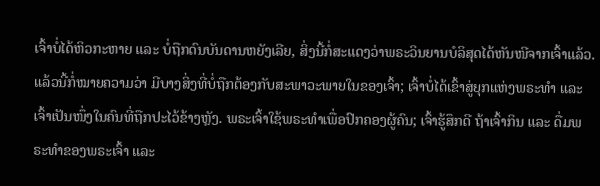ເຈົ້າບໍ່ໄດ້ຫິວກະຫາຍ ແລະ ບໍ່ຖືກດົນບັນດານຫຍັງເລີຍ, ສິ່ງນີ້ກໍ່ສະແດງວ່າພຣະວິນຍານບໍລິສຸດໄດ້ຫັນໜີຈາກເຈົ້າແລ້ວ. ແລ້ວນີ້ກໍ່ໝາຍຄວາມວ່າ ມີບາງສິ່ງທີ່ບໍ່ຖືກຕ້ອງກັບສະພາວະພາຍໃນຂອງເຈົ້າ; ເຈົ້າບໍ່ໄດ້ເຂົ້າສູ່ຍຸກແຫ່ງພຣະທໍາ ແລະ ເຈົ້າເປັນໜຶ່ງໃນຄົນທີ່ຖືກປະໄວ້ຂ້າງຫຼັງ. ພຣະເຈົ້າໃຊ້ພຣະທໍາເພື່ອປົກຄອງຜູ້ຄົນ; ເຈົ້າຮູ້ສຶກດີ ຖ້າເຈົ້າກິນ ແລະ ດື່ມພຣະທໍາຂອງພຣະເຈົ້າ ແລະ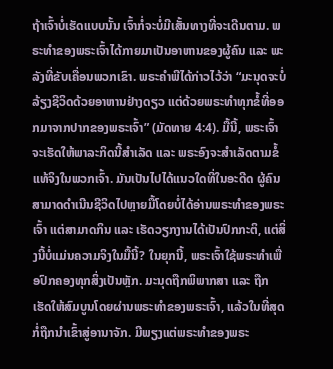ຖ້າເຈົ້າບໍ່ເຮັດແບບນັ້ນ ເຈົ້າກໍ່ຈະບໍ່ມີເສັ້ນທາງທີ່ຈະເດີນຕາມ. ພຣະທໍາຂອງພຣະເຈົ້າໄດ້ກາຍມາເປັນອາຫານຂອງຜູ້ຄົນ ແລະ ພະລັງທີ່ຂັບເຄື່ອນພວກເຂົາ. ພຣະຄໍາພີໄດ້ກ່າວໄວ້ວ່າ “ມະນຸດຈະບໍ່ລ້ຽງຊີວິດດ້ວຍອາຫານຢ່າງດຽວ ແຕ່ດ້ວຍພຣະທຳທຸກຂໍ້ທີ່ອອກມາຈາກປາກຂອງພຣະເຈົ້າ” (ມັດທາຍ 4:4). ມື້ນີ້, ພຣະເຈົ້າຈະເຮັດໃຫ້ພາລະກິດນີ້ສໍາເລັດ ແລະ ພຣະອົງຈະສຳເລັດຕາມຂໍ້ແທ້ຈິງໃນພວກເຈົ້າ. ມັນເປັນໄປໄດ້ແນວໃດທີ່ໃນອະດີດ ຜູ້ຄົນສາມາດດໍາເນີນຊີວິດໄປຫຼາຍມື້ໂດຍບໍ່ໄດ້ອ່ານພຣະທຳຂອງພຣະເຈົ້າ ແຕ່ສາມາດກິນ ແລະ ເຮັດວຽກງານໄດ້ເປັນປົກກະຕິ, ແຕ່ສິ່ງນີ້ບໍ່ແມ່ນຄວາມຈິງໃນມື້ນີ້? ໃນຍຸກນີ້, ພຣະເຈົ້າໃຊ້ພຣະທໍາເພື່ອປົກຄອງທຸກສິ່ງເປັນຫຼັກ. ມະນຸດຖືກພິພາກສາ ແລະ ຖືກເຮັດໃຫ້ສົມບູນໂດຍຜ່ານພຣະທໍາຂອງພຣະເຈົ້າ, ແລ້ວໃນທີ່ສຸດກໍ່ຖືກນໍາເຂົ້າສູ່ອານາຈັກ. ມີພຽງແຕ່ພຣະທໍາຂອງພຣະ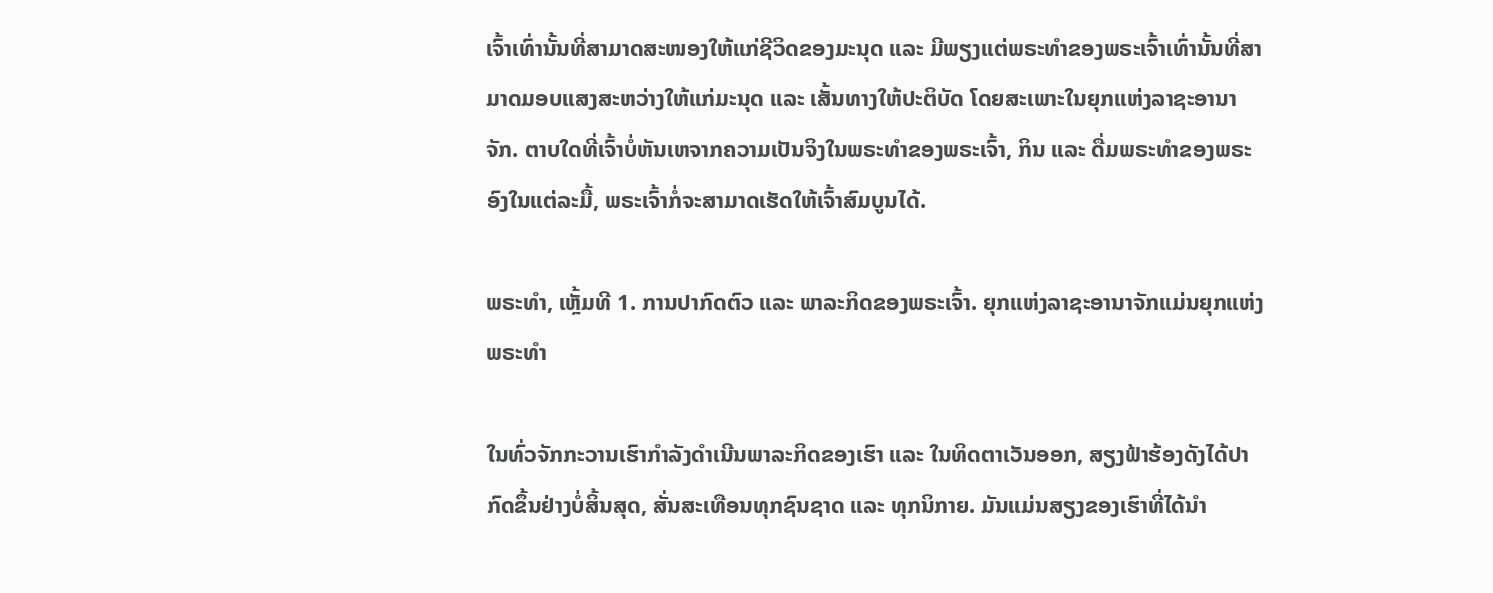ເຈົ້າເທົ່ານັ້ນທີ່ສາມາດສະໜອງໃຫ້ແກ່ຊີວິດຂອງມະນຸດ ແລະ ມີພຽງແຕ່ພຣະທໍາຂອງພຣະເຈົ້າເທົ່ານັ້ນທີ່ສາມາດມອບແສງສະຫວ່າງໃຫ້ແກ່ມະນຸດ ແລະ ເສັ້ນທາງໃຫ້ປະຕິບັດ ໂດຍສະເພາະໃນຍຸກແຫ່ງລາຊະອານາຈັກ. ຕາບໃດທີ່ເຈົ້າບໍ່ຫັນເຫຈາກຄວາມເປັນຈິງໃນພຣະທຳຂອງພຣະເຈົ້າ, ກິນ ແລະ ດື່ມພຣະທຳຂອງພຣະອົງໃນແຕ່ລະມື້, ພຣະເຈົ້າກໍ່ຈະສາມາດເຮັດໃຫ້ເຈົ້າສົມບູນໄດ້.

ພຣະທຳ, ເຫຼັ້ມທີ 1. ການປາກົດຕົວ ແລະ ພາລະກິດຂອງພຣະເຈົ້າ. ຍຸກແຫ່ງລາຊະອານາຈັກແມ່ນຍຸກແຫ່ງພຣະທໍາ

ໃນທົ່ວຈັກກະວານເຮົາກໍາລັງດຳເນີນພາລະກິດຂອງເຮົາ ແລະ ໃນທິດຕາເວັນອອກ, ສຽງຟ້າຮ້ອງດັງໄດ້ປາກົດຂຶ້ນຢ່າງບໍ່ສິ້ນສຸດ, ສັ່ນສະເທືອນທຸກຊົນຊາດ ແລະ ທຸກນິກາຍ. ມັນແມ່ນສຽງຂອງເຮົາທີ່ໄດ້ນໍາ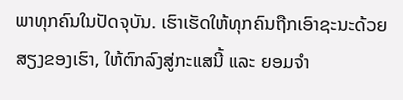ພາທຸກຄົນໃນປັດຈຸບັນ. ເຮົາເຮັດໃຫ້ທຸກຄົນຖືກເອົາຊະນະດ້ວຍສຽງຂອງເຮົາ, ໃຫ້ຕົກລົງສູ່ກະແສນີ້ ແລະ ຍອມຈຳ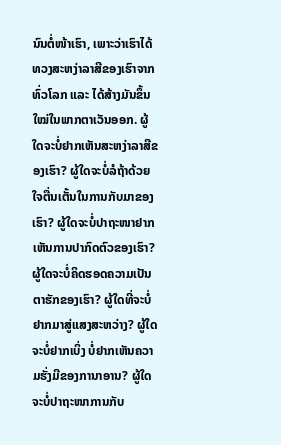ນົນຕໍ່ໜ້າເຮົາ, ເພາະວ່າເຮົາໄດ້ທວງສະຫງ່າລາສີຂອງເຮົາຈາກທົ່ວໂລກ ແລະ ໄດ້ສ້າງມັນຂຶ້ນໃໝ່ໃນພາກຕາເວັນອອກ. ຜູ້ໃດຈະບໍ່ຢາກເຫັນສະຫງ່າລາສີຂອງເຮົາ? ຜູ້ໃດຈະບໍ່ລໍຖ້າດ້ວຍໃຈຕື່ນເຕັ້ນໃນການກັບມາຂອງເຮົາ? ຜູ້ໃດຈະບໍ່ປາຖະໜາຢາກເຫັນການປາກົດຕົວຂອງເຮົາ? ຜູ້ໃດຈະບໍ່ຄິດຮອດຄວາມເປັນຕາຮັກຂອງເຮົາ? ຜູ້ໃດທີ່ຈະບໍ່ຢາກມາສູ່ແສງສະຫວ່າງ? ຜູ້ໃດຈະບໍ່ຢາກເບິ່ງ ບໍ່ຢາກເຫັນຄວາມຮັ່ງມີຂອງການາອານ? ຜູ້ໃດຈະບໍ່ປາຖະໜາການກັບ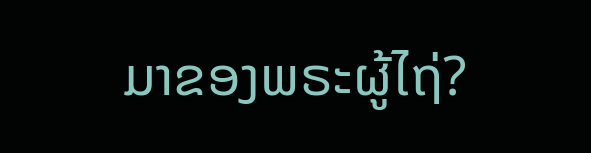ມາຂອງພຣະຜູ້ໄຖ່?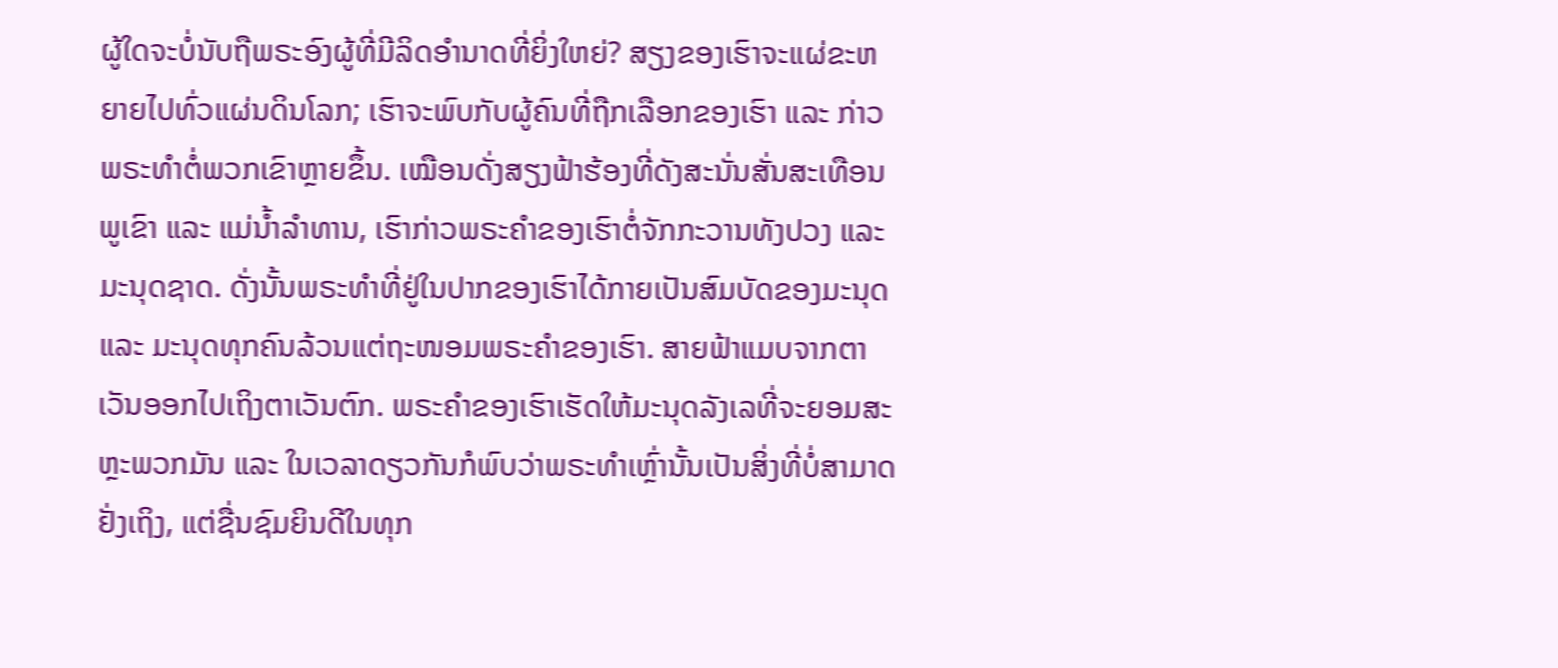ຜູ້ໃດຈະບໍ່ນັບຖືພຣະອົງຜູ້ທີ່ມີລິດອຳນາດທີ່ຍິ່ງໃຫຍ່? ສຽງຂອງເຮົາຈະແຜ່ຂະຫຍາຍໄປທົ່ວແຜ່ນດິນໂລກ; ເຮົາຈະພົບກັບຜູ້ຄົນທີ່ຖືກເລືອກຂອງເຮົາ ແລະ ກ່າວພຣະທຳຕໍ່ພວກເຂົາຫຼາຍຂຶ້ນ. ເໝືອນດັ່ງສຽງຟ້າຮ້ອງທີ່ດັງສະນັ່ນສັ່ນສະເທືອນພູເຂົາ ແລະ ແມ່ນໍ້າລຳທານ, ເຮົາກ່າວພຣະຄຳຂອງເຮົາຕໍ່ຈັກກະວານທັງປວງ ແລະ ມະນຸດຊາດ. ດັ່ງນັ້ນພຣະທຳທີ່ຢູ່ໃນປາກຂອງເຮົາໄດ້ກາຍເປັນສົມບັດຂອງມະນຸດ ແລະ ມະນຸດທຸກຄົນລ້ວນແຕ່ຖະໜອມພຣະຄຳຂອງເຮົາ. ສາຍຟ້າແມບຈາກຕາເວັນອອກໄປເຖິງຕາເວັນຕົກ. ພຣະຄຳຂອງເຮົາເຮັດໃຫ້ມະນຸດລັງເລທີ່ຈະຍອມສະຫຼະພວກມັນ ແລະ ໃນເວລາດຽວກັນກໍພົບວ່າພຣະທຳເຫຼົ່ານັ້ນເປັນສິ່ງທີ່ບໍ່ສາມາດຢັ່ງເຖິງ, ແຕ່ຊື່ນຊົມຍິນດີໃນທຸກ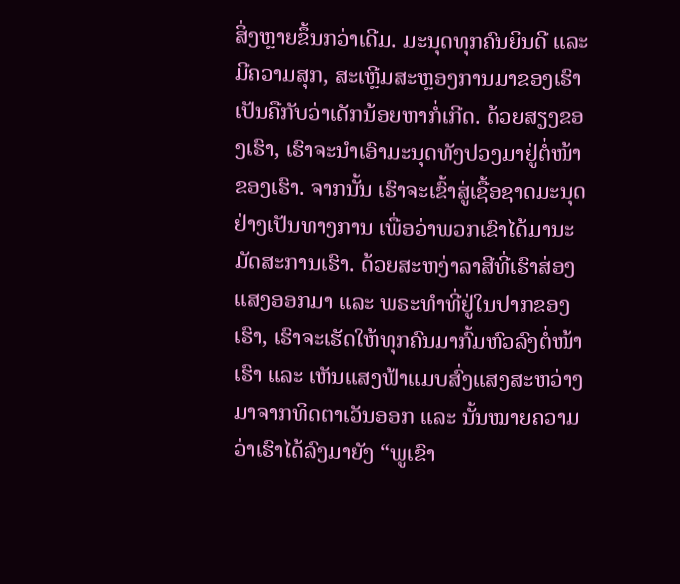ສິ່ງຫຼາຍຂຶ້ນກວ່າເດີມ. ມະນຸດທຸກຄົນຍິນດີ ແລະ ມີຄວາມສຸກ, ສະເຫຼີມສະຫຼອງການມາຂອງເຮົາ ເປັນຄືກັບວ່າເດັກນ້ອຍຫາກໍ່ເກີດ. ດ້ວຍສຽງຂອງເຮົາ, ເຮົາຈະນໍາເອົາມະນຸດທັງປວງມາຢູ່ຕໍ່ໜ້າຂອງເຮົາ. ຈາກນັ້ນ ເຮົາຈະເຂົ້າສູ່ເຊື້ອຊາດມະນຸດຢ່າງເປັນທາງການ ເພື່ອວ່າພວກເຂົາໄດ້ມານະມັດສະການເຮົາ. ດ້ວຍສະຫງ່າລາສີທີ່ເຮົາສ່ອງແສງອອກມາ ແລະ ພຣະທຳທີ່ຢູ່ໃນປາກຂອງເຮົາ, ເຮົາຈະເຮັດໃຫ້ທຸກຄົນມາກົ້ມຫົວລົງຕໍ່ໜ້າເຮົາ ແລະ ເຫັນແສງຟ້າແມບສົ່ງແສງສະຫວ່າງມາຈາກທິດຕາເວັນອອກ ແລະ ນັ້ນໝາຍຄວາມວ່າເຮົາໄດ້ລົງມາຍັງ “ພູເຂົາ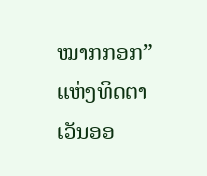ໝາກກອກ” ແຫ່ງທິດຕາເວັນອອ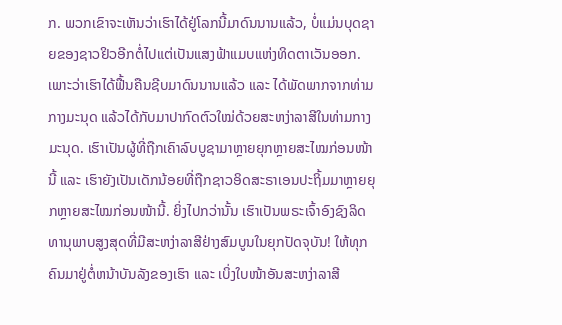ກ. ພວກເຂົາຈະເຫັນວ່າເຮົາໄດ້ຢູ່ໂລກນີ້ມາດົນນານແລ້ວ, ບໍ່ແມ່ນບຸດຊາຍຂອງຊາວຢິວອີກຕໍ່ໄປແຕ່ເປັນແສງຟ້າແມບແຫ່ງທິດຕາເວັນອອກ. ເພາະວ່າເຮົາໄດ້ຟື້ນຄືນຊີບມາດົນນານແລ້ວ ແລະ ໄດ້ພັດພາກຈາກທ່າມກາງມະນຸດ ແລ້ວໄດ້ກັບມາປາກົດຕົວໃໝ່ດ້ວຍສະຫງ່າລາສີໃນທ່າມກາງມະນຸດ. ເຮົາເປັນຜູ້ທີ່ຖືກເຄົາລົບບູຊາມາຫຼາຍຍຸກຫຼາຍສະໄໝກ່ອນໜ້ານີ້ ແລະ ເຮົາຍັງເປັນເດັກນ້ອຍທີ່ຖືກຊາວອິດສະຣາເອນປະຖິ້ມມາຫຼາຍຍຸກຫຼາຍສະໄໝກ່ອນໜ້ານີ້. ຍິ່ງໄປກວ່ານັ້ນ ເຮົາເປັນພຣະເຈົ້າອົງຊົງລິດທານຸພາບສູງສຸດທີ່ມີສະຫງ່າລາສີຢ່າງສົມບູນໃນຍຸກປັດຈຸບັນ! ໃຫ້ທຸກຄົນມາຢູ່ຕໍ່ຫນ້າບັນລັງຂອງເຮົາ ແລະ ເບິ່ງໃບໜ້າອັນສະຫງ່າລາສີ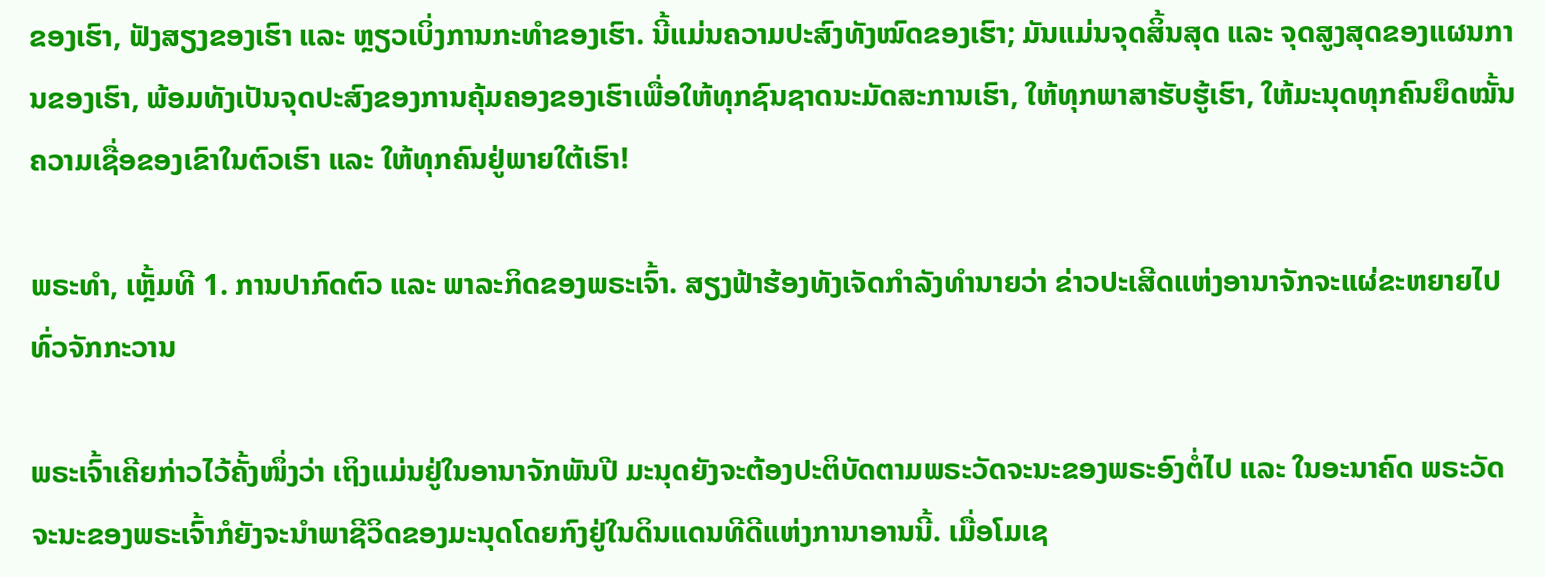ຂອງເຮົາ, ຟັງສຽງຂອງເຮົາ ແລະ ຫຼຽວເບິ່ງການກະທໍາຂອງເຮົາ. ນີ້ແມ່ນຄວາມປະສົງທັງໝົດຂອງເຮົາ; ມັນແມ່ນຈຸດສິ້ນສຸດ ແລະ ຈຸດສູງສຸດຂອງແຜນການຂອງເຮົາ, ພ້ອມທັງເປັນຈຸດປະສົງຂອງການຄຸ້ມຄອງຂອງເຮົາເພື່ອໃຫ້ທຸກຊົນຊາດນະມັດສະການເຮົາ, ໃຫ້ທຸກພາສາຮັບຮູ້ເຮົາ, ໃຫ້ມະນຸດທຸກຄົນຍຶດໝັ້ນຄວາມເຊື່ອຂອງເຂົາໃນຕົວເຮົາ ແລະ ໃຫ້ທຸກຄົນຢູ່ພາຍໃຕ້ເຮົາ!

ພຣະທຳ, ເຫຼັ້ມທີ 1. ການປາກົດຕົວ ແລະ ພາລະກິດຂອງພຣະເຈົ້າ. ສຽງຟ້າຮ້ອງທັງເຈັດກໍາລັງທໍານາຍວ່າ ຂ່າວປະເສີດແຫ່ງອານາຈັກຈະແຜ່ຂະຫຍາຍໄປທົ່ວຈັກກະວານ

ພຣະເຈົ້າເຄີຍກ່າວໄວ້ຄັ້ງໜຶ່ງວ່າ ເຖິງແມ່ນຢູ່ໃນອານາຈັກພັນປີ ມະນຸດຍັງຈະຕ້ອງປະຕິບັດຕາມພຣະວັດຈະນະຂອງພຣະອົງຕໍ່ໄປ ແລະ ໃນອະນາຄົດ ພຣະວັດຈະນະຂອງພຣະເຈົ້າກໍຍັງຈະນຳພາຊີວິດຂອງມະນຸດໂດຍກົງຢູ່ໃນດິນແດນທີດີແຫ່ງການາອານນີ້. ເມື່ອໂມເຊ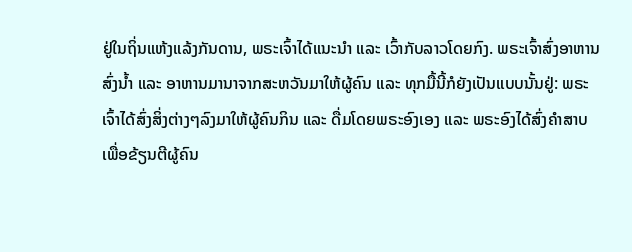ຢູ່ໃນຖິ່ນແຫ້ງແລ້ງກັນດານ, ພຣະເຈົ້າໄດ້ແນະນຳ ແລະ ເວົ້າກັບລາວໂດຍກົງ. ພຣະເຈົ້າສົ່ງອາຫານ ສົ່ງນໍ້າ ແລະ ອາຫານມານາຈາກສະຫວັນມາໃຫ້ຜູ້ຄົນ ແລະ ທຸກມື້ນີ້ກໍຍັງເປັນແບບນັ້ນຢູ່: ພຣະເຈົ້າໄດ້ສົ່ງສິ່ງຕ່າງໆລົງມາໃຫ້ຜູ້ຄົນກິນ ແລະ ດື່ມໂດຍພຣະອົງເອງ ແລະ ພຣະອົງໄດ້ສົ່ງຄຳສາບເພື່ອຂ້ຽນຕີຜູ້ຄົນ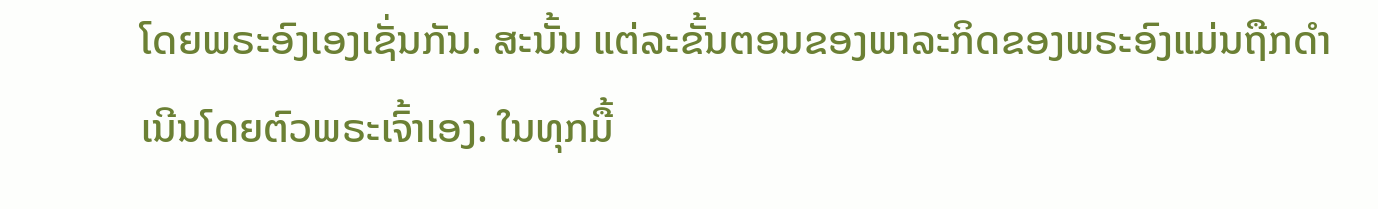ໂດຍພຣະອົງເອງເຊັ່ນກັນ. ສະນັ້ນ ແຕ່ລະຂັ້ນຕອນຂອງພາລະກິດຂອງພຣະອົງແມ່ນຖືກດຳເນີນໂດຍຕົວພຣະເຈົ້າເອງ. ໃນທຸກມື້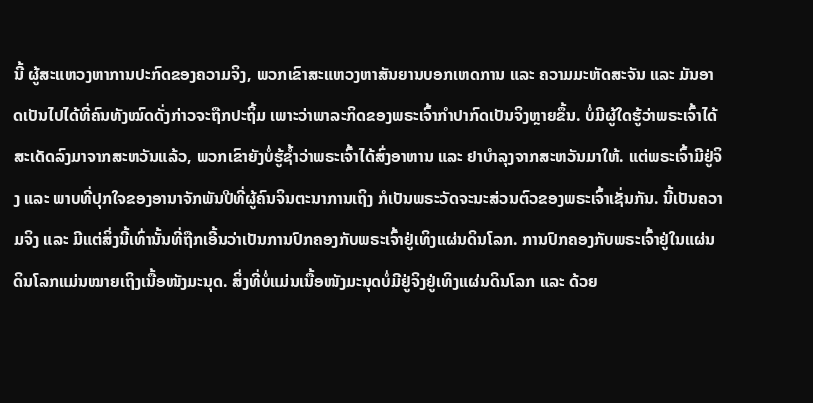ນີ້ ຜູ້ສະແຫວງຫາການປະກົດຂອງຄວາມຈິງ, ພວກເຂົາສະແຫວງຫາສັນຍານບອກເຫດການ ແລະ ຄວາມມະຫັດສະຈັນ ແລະ ມັນອາດເປັນໄປໄດ້ທີ່ຄົນທັງໝົດດັ່ງກ່າວຈະຖືກປະຖິ້ມ ເພາະວ່າພາລະກິດຂອງພຣະເຈົ້າກຳປາກົດເປັນຈິງຫຼາຍຂຶ້ນ. ບໍ່ມີຜູ້ໃດຮູ້ວ່າພຣະເຈົ້າໄດ້ສະເດັດລົງມາຈາກສະຫວັນແລ້ວ, ພວກເຂົາຍັງບໍ່ຮູ້ຊໍ້າວ່າພຣະເຈົ້າໄດ້ສົ່ງອາຫານ ແລະ ຢາບຳລຸງຈາກສະຫວັນມາໃຫ້. ແຕ່ພຣະເຈົ້າມີຢູ່ຈິງ ແລະ ພາບທີ່ປຸກໃຈຂອງອານາຈັກພັນປີທີ່ຜູ້ຄົນຈິນຕະນາການເຖິງ ກໍເປັນພຣະວັດຈະນະສ່ວນຕົວຂອງພຣະເຈົ້າເຊັ່ນກັນ. ນີ້ເປັນຄວາມຈິງ ແລະ ມີແຕ່ສິ່ງນີ້ເທົ່ານັ້ນທີ່ຖືກເອີ້ນວ່າເປັນການປົກຄອງກັບພຣະເຈົ້າຢູ່ເທິງແຜ່ນດິນໂລກ. ການປົກຄອງກັບພຣະເຈົ້າຢູ່ໃນແຜ່ນດິນໂລກແມ່ນໝາຍເຖິງເນື້ອໜັງມະນຸດ. ສິ່ງທີ່ບໍ່ແມ່ນເນື້ອໜັງມະນຸດບໍ່ມີຢູ່ຈິງຢູ່ເທິງແຜ່ນດິນໂລກ ແລະ ດ້ວຍ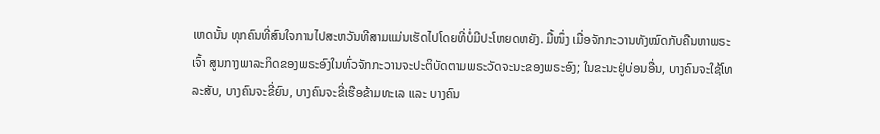ເຫດນັ້ນ ທຸກຄົນທີ່ສົນໃຈການໄປສະຫວັນທີສາມແມ່ນເຮັດໄປໂດຍທີ່ບໍ່ມີປະໂຫຍດຫຍັງ. ມື້ໜຶ່ງ ເມື່ອຈັກກະວານທັງໝົດກັບຄືນຫາພຣະເຈົ້າ ສູນກາງພາລະກິດຂອງພຣະອົງໃນທົ່ວຈັກກະວານຈະປະຕິບັດຕາມພຣະວັດຈະນະຂອງພຣະອົງ; ໃນຂະນະຢູ່ບ່ອນອື່ນ, ບາງຄົນຈະໃຊ້ໂທລະສັບ, ບາງຄົນຈະຂີ່ຍົນ, ບາງຄົນຈະຂີ່ເຮືອຂ້າມທະເລ ແລະ ບາງຄົນ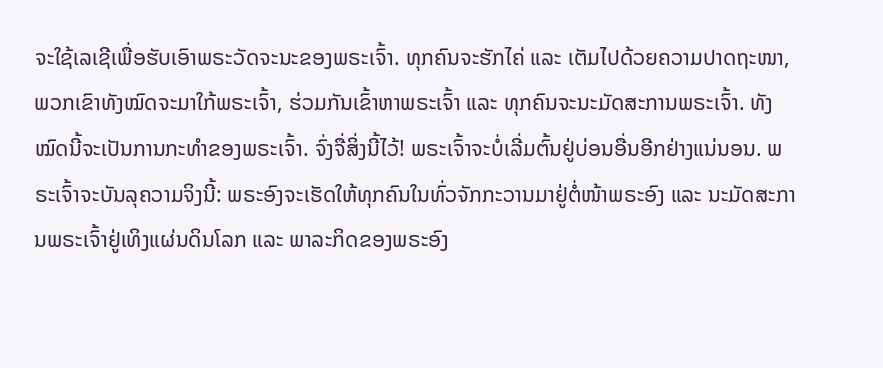ຈະໃຊ້ເລເຊີເພື່ອຮັບເອົາພຣະວັດຈະນະຂອງພຣະເຈົ້າ. ທຸກຄົນຈະຮັກໄຄ່ ແລະ ເຕັມໄປດ້ວຍຄວາມປາດຖະໜາ, ພວກເຂົາທັງໝົດຈະມາໃກ້ພຣະເຈົ້າ, ຮ່ວມກັນເຂົ້າຫາພຣະເຈົ້າ ແລະ ທຸກຄົນຈະນະມັດສະການພຣະເຈົ້າ. ທັງໝົດນີ້ຈະເປັນການກະທຳຂອງພຣະເຈົ້າ. ຈົ່ງຈື່ສິ່ງນີ້ໄວ້! ພຣະເຈົ້າຈະບໍ່ເລີ່ມຕົ້ນຢູ່ບ່ອນອື່ນອີກຢ່າງແນ່ນອນ. ພຣະເຈົ້າຈະບັນລຸຄວາມຈິງນີ້: ພຣະອົງຈະເຮັດໃຫ້ທຸກຄົນໃນທົ່ວຈັກກະວານມາຢູ່ຕໍ່ໜ້າພຣະອົງ ແລະ ນະມັດສະການພຣະເຈົ້າຢູ່ເທິງແຜ່ນດິນໂລກ ແລະ ພາລະກິດຂອງພຣະອົງ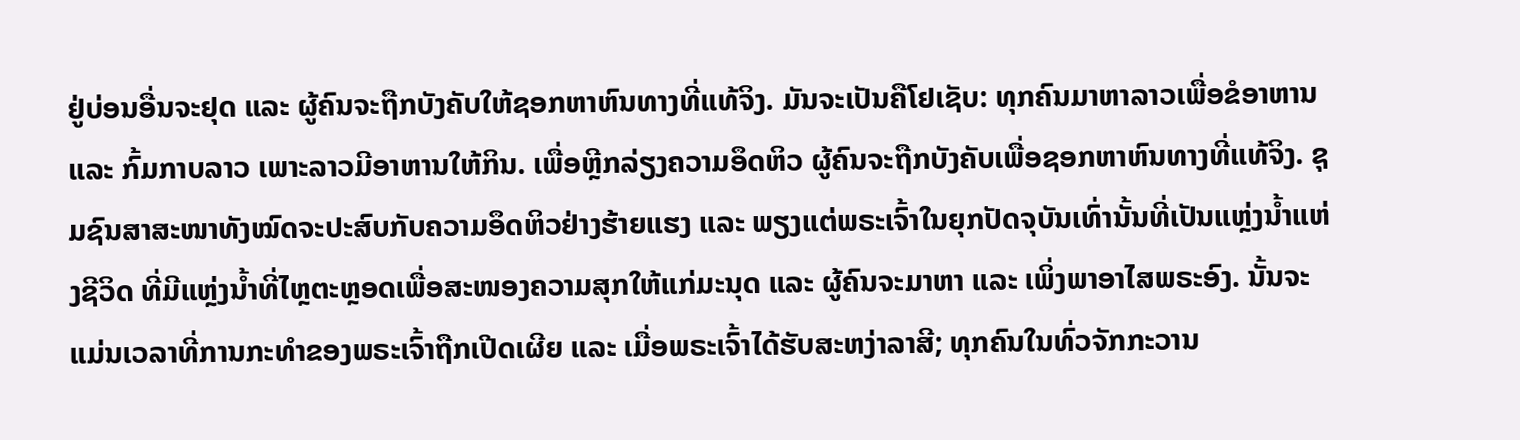ຢູ່ບ່ອນອື່ນຈະຢຸດ ແລະ ຜູ້ຄົນຈະຖືກບັງຄັບໃຫ້ຊອກຫາຫົນທາງທີ່ແທ້ຈິງ. ມັນຈະເປັນຄືໂຢເຊັບ: ທຸກຄົນມາຫາລາວເພື່ອຂໍອາຫານ ແລະ ກົ້ມກາບລາວ ເພາະລາວມີອາຫານໃຫ້ກິນ. ເພື່ອຫຼີກລ່ຽງຄວາມອຶດຫິວ ຜູ້ຄົນຈະຖືກບັງຄັບເພື່ອຊອກຫາຫົນທາງທີ່ແທ້ຈິງ. ຊຸມຊົນສາສະໜາທັງໝົດຈະປະສົບກັບຄວາມອຶດຫິວຢ່າງຮ້າຍແຮງ ແລະ ພຽງແຕ່ພຣະເຈົ້າໃນຍຸກປັດຈຸບັນເທົ່ານັ້ນທີ່ເປັນແຫຼ່ງນໍ້າແຫ່ງຊີວິດ ທີ່ມີແຫຼ່ງນໍ້າທີ່ໄຫຼຕະຫຼອດເພື່ອສະໜອງຄວາມສຸກໃຫ້ແກ່ມະນຸດ ແລະ ຜູ້ຄົນຈະມາຫາ ແລະ ເພິ່ງພາອາໄສພຣະອົງ. ນັ້ນຈະແມ່ນເວລາທີ່ການກະທຳຂອງພຣະເຈົ້າຖືກເປີດເຜີຍ ແລະ ເມື່ອພຣະເຈົ້າໄດ້ຮັບສະຫງ່າລາສີ; ທຸກຄົນໃນທົ່ວຈັກກະວານ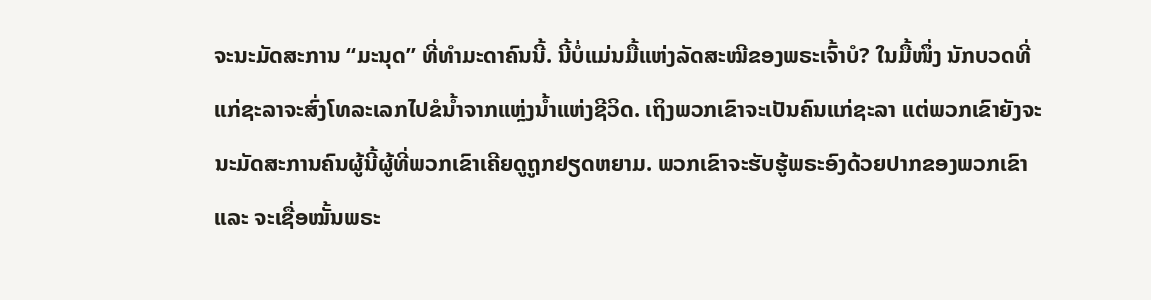ຈະນະມັດສະການ “ມະນຸດ” ທີ່ທຳມະດາຄົນນີ້. ນີ້ບໍ່ແມ່ນມື້ແຫ່ງລັດສະໝີຂອງພຣະເຈົ້າບໍ? ໃນມື້ໜຶ່ງ ນັກບວດທີ່ແກ່ຊະລາຈະສົ່ງໂທລະເລກໄປຂໍນໍ້າຈາກແຫຼ່ງນໍ້າແຫ່ງຊີວິດ. ເຖິງພວກເຂົາຈະເປັນຄົນແກ່ຊະລາ ແຕ່ພວກເຂົາຍັງຈະນະມັດສະການຄົນຜູ້ນີ້ຜູ້ທີ່ພວກເຂົາເຄີຍດູຖູກຢຽດຫຍາມ. ພວກເຂົາຈະຮັບຮູ້ພຣະອົງດ້ວຍປາກຂອງພວກເຂົາ ແລະ ຈະເຊື່ອໝັ້ນພຣະ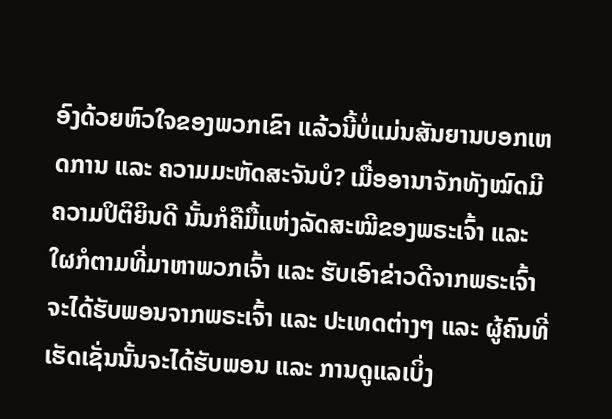ອົງດ້ວຍຫົວໃຈຂອງພວກເຂົາ ແລ້ວນີ້ບໍ່ແມ່ນສັນຍານບອກເຫດການ ແລະ ຄວາມມະຫັດສະຈັນບໍ? ເມື່ອອານາຈັກທັງໝົດມີຄວາມປິຕິຍິນດີ ນັ້ນກໍຄືມື້ແຫ່ງລັດສະໝີຂອງພຣະເຈົ້າ ແລະ ໃຜກໍຕາມທີ່ມາຫາພວກເຈົ້າ ແລະ ຮັບເອົາຂ່າວດີຈາກພຣະເຈົ້າຈະໄດ້ຮັບພອນຈາກພຣະເຈົ້າ ແລະ ປະເທດຕ່າງໆ ແລະ ຜູ້ຄົນທີ່ເຮັດເຊັ່ນນັ້ນຈະໄດ້ຮັບພອນ ແລະ ການດູແລເບິ່ງ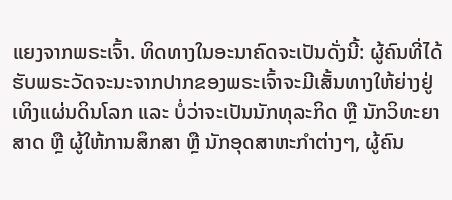ແຍງຈາກພຣະເຈົ້າ. ທິດທາງໃນອະນາຄົດຈະເປັນດັ່ງນີ້: ຜູ້ຄົນທີ່ໄດ້ຮັບພຣະວັດຈະນະຈາກປາກຂອງພຣະເຈົ້າຈະມີເສັ້ນທາງໃຫ້ຍ່າງຢູ່ເທິງແຜ່ນດິນໂລກ ແລະ ບໍ່ວ່າຈະເປັນນັກທຸລະກິດ ຫຼື ນັກວິທະຍາສາດ ຫຼື ຜູ້ໃຫ້ການສຶກສາ ຫຼື ນັກອຸດສາຫະກຳຕ່າງໆ, ຜູ້ຄົນ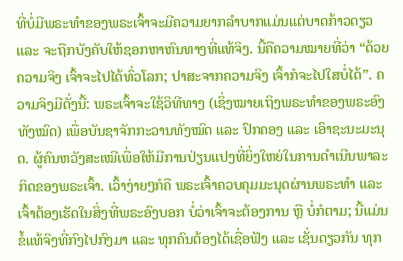ທີ່ບໍ່ມີພຣະທຳຂອງພຣະເຈົ້າຈະມີຄວາມຍາກລຳບາກແມ່ນແຕ່ບາດກ້າວດຽວ ແລະ ຈະຖືກບັງຄັບໃຫ້ຊອກຫາຫົນທາງທີ່ແທ້ຈິງ. ນີ້ຄືຄວາມໝາຍທີ່ວ່າ “ດ້ວຍຄວາມຈິງ ເຈົ້າຈະໄປໄດ້ທົ່ວໂລກ; ປາສະຈາກຄວາມຈິງ ເຈົ້າກໍຈະໄປໃສບໍ່ໄດ້”. ຄວາມຈິງມີດັ່ງນີ້: ພຣະເຈົ້າຈະໃຊ້ວິທີທາງ (ເຊິ່ງໝາຍເຖິງພຣະທຳຂອງພຣະອົງທັງໝົດ) ເພື່ອບັນຊາຈັກກະວານທັງໝົດ ແລະ ປົກຄອງ ແລະ ເອົາຊະນະມະນຸດ. ຜູ້ຄົນຫວັງສະເໝີເພື່ອໃຫ້ມີການປ່ຽນແປງທີ່ຍິ່ງໃຫຍ່ໃນການດໍາເນີນພາລະກິດຂອງພຣະເຈົ້າ. ເວົ້າງ່າຍໆກໍຄື ພຣະເຈົ້າຄວບຄຸມມະນຸດຜ່ານພຣະທຳ ແລະ ເຈົ້າຕ້ອງເຮັດໃນສິ່ງທີ່ພຣະອົງບອກ ບໍ່ວ່າເຈົ້າຈະຕ້ອງການ ຫຼື ບໍ່ກໍຕາມ; ນີ້ແມ່ນຂໍ້ແທ້ຈິງທີ່ກົງໄປກົງມາ ແລະ ທຸກຄົນຕ້ອງໄດ້ເຊື່ອຟັງ ແລະ ເຊັ່ນດຽວກັນ ທຸກ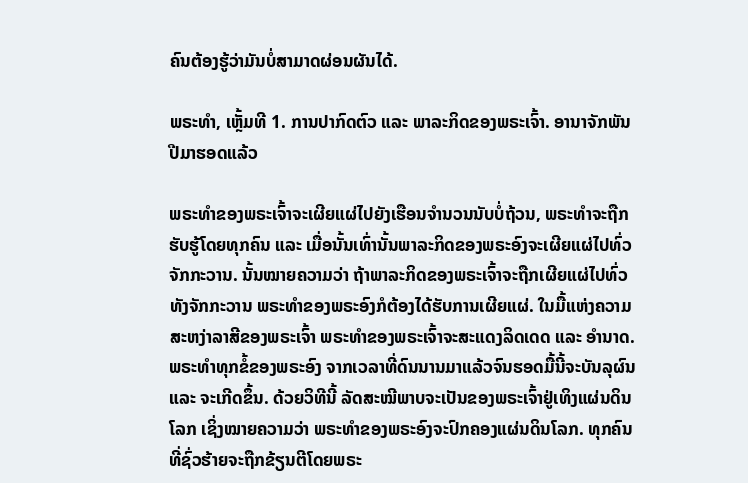ຄົນຕ້ອງຮູ້ວ່າມັນບໍ່ສາມາດຜ່ອນຜັນໄດ້.

ພຣະທຳ, ເຫຼັ້ມທີ 1. ການປາກົດຕົວ ແລະ ພາລະກິດຂອງພຣະເຈົ້າ. ອານາຈັກພັນປີມາຮອດແລ້ວ

ພຣະທຳຂອງພຣະເຈົ້າຈະເຜີຍແຜ່ໄປຍັງເຮືອນຈຳນວນນັບບໍ່ຖ້ວນ, ພຣະທໍາຈະຖືກຮັບຮູ້ໂດຍທຸກຄົນ ແລະ ເມື່ອນັ້ນເທົ່ານັ້ນພາລະກິດຂອງພຣະອົງຈະເຜີຍແຜ່ໄປທົ່ວຈັກກະວານ. ນັ້ນໝາຍຄວາມວ່າ ຖ້າພາລະກິດຂອງພຣະເຈົ້າຈະຖືກເຜີຍແຜ່ໄປທົ່ວທັງຈັກກະວານ ພຣະທຳຂອງພຣະອົງກໍຕ້ອງໄດ້ຮັບການເຜີຍແຜ່. ໃນມື້ແຫ່ງຄວາມສະຫງ່າລາສີຂອງພຣະເຈົ້າ ພຣະທຳຂອງພຣະເຈົ້າຈະສະແດງລິດເດດ ແລະ ອຳນາດ. ພຣະທຳທຸກຂໍ້ຂອງພຣະອົງ ຈາກເວລາທີ່ດົນນານມາແລ້ວຈົນຮອດມື້ນີ້ຈະບັນລຸຜົນ ແລະ ຈະເກີດຂຶ້ນ. ດ້ວຍວິທີນີ້ ລັດສະໝີພາບຈະເປັນຂອງພຣະເຈົ້າຢູ່ເທິງແຜ່ນດິນໂລກ ເຊິ່ງໝາຍຄວາມວ່າ ພຣະທຳຂອງພຣະອົງຈະປົກຄອງແຜ່ນດິນໂລກ. ທຸກຄົນທີ່ຊົ່ວຮ້າຍຈະຖືກຂ້ຽນຕີໂດຍພຣະ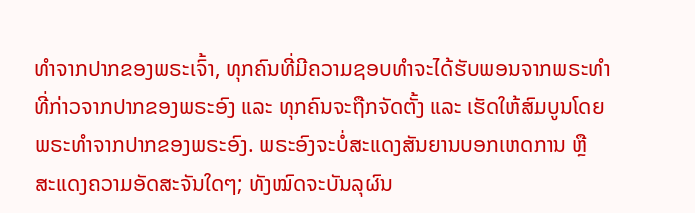ທຳຈາກປາກຂອງພຣະເຈົ້າ, ທຸກຄົນທີ່ມີຄວາມຊອບທໍາຈະໄດ້ຮັບພອນຈາກພຣະທຳທີ່ກ່າວຈາກປາກຂອງພຣະອົງ ແລະ ທຸກຄົນຈະຖືກຈັດຕັ້ງ ແລະ ເຮັດໃຫ້ສົມບູນໂດຍພຣະທຳຈາກປາກຂອງພຣະອົງ. ພຣະອົງຈະບໍ່ສະແດງສັນຍານບອກເຫດການ ຫຼື ສະແດງຄວາມອັດສະຈັນໃດໆ; ທັງໝົດຈະບັນລຸຜົນ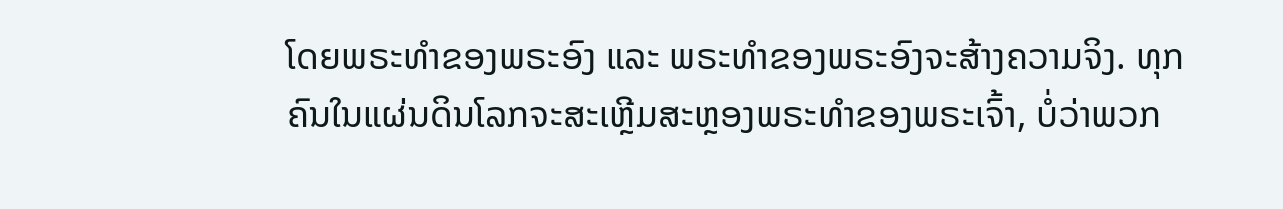ໂດຍພຣະທຳຂອງພຣະອົງ ແລະ ພຣະທຳຂອງພຣະອົງຈະສ້າງຄວາມຈິງ. ທຸກຄົນໃນແຜ່ນດິນໂລກຈະສະເຫຼີມສະຫຼອງພຣະທຳຂອງພຣະເຈົ້າ, ບໍ່ວ່າພວກ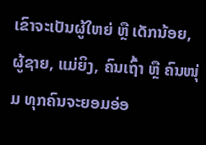ເຂົາຈະເປັນຜູ້ໃຫຍ່ ຫຼື ເດັກນ້ອຍ, ຜູ້ຊາຍ, ແມ່ຍິງ, ຄົນເຖົ້າ ຫຼື ຄົນໜຸ່ມ ທຸກຄົນຈະຍອມອ່ອ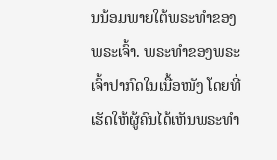ນນ້ອມພາຍໃຕ້ພຣະທຳຂອງພຣະເຈົ້າ. ພຣະທຳຂອງພຣະເຈົ້າປາກົດໃນເນື້ອໜັງ ໂດຍທີ່ເຮັດໃຫ້ຜູ້ຄົນໄດ້ເຫັນພຣະທໍາ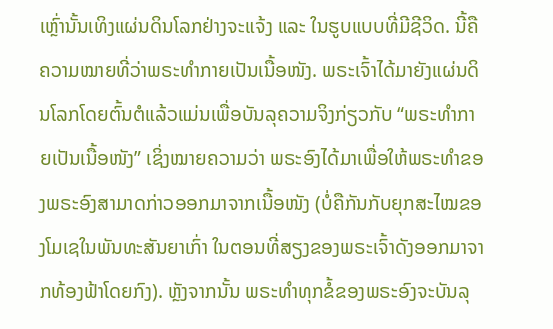ເຫຼົ່ານັ້ນເທິງແຜ່ນດິນໂລກຢ່າງຈະແຈ້ງ ແລະ ໃນຮູບແບບທີ່ມີຊີວິດ. ນີ້ຄືຄວາມໝາຍທີ່ວ່າພຣະທຳກາຍເປັນເນື້ອໜັງ. ພຣະເຈົ້າໄດ້ມາຍັງແຜ່ນດິນໂລກໂດຍຕົ້ນຕໍແລ້ວແມ່ນເພື່ອບັນລຸຄວາມຈິງກ່ຽວກັບ “ພຣະທຳກາຍເປັນເນື້ອໜັງ” ເຊິ່ງໝາຍຄວາມວ່າ ພຣະອົງໄດ້ມາເພື່ອໃຫ້ພຣະທຳຂອງພຣະອົງສາມາດກ່າວອອກມາຈາກເນື້ອໜັງ (ບໍ່ຄືກັນກັບຍຸກສະໄໝຂອງໂມເຊໃນພັນທະສັນຍາເກົ່າ ໃນຕອນທີ່ສຽງຂອງພຣະເຈົ້າດັງອອກມາຈາກທ້ອງຟ້າໂດຍກົງ). ຫຼັງຈາກນັ້ນ ພຣະທຳທຸກຂໍ້ຂອງພຣະອົງຈະບັນລຸ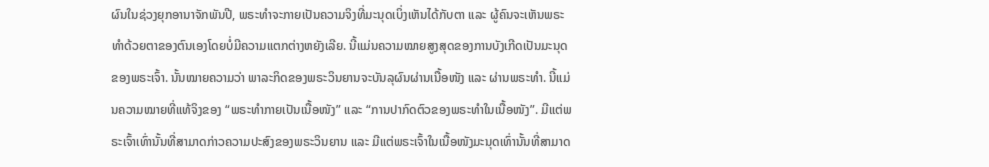ຜົນໃນຊ່ວງຍຸກອານາຈັກພັນປີ, ພຣະທໍາຈະກາຍເປັນຄວາມຈິງທີ່ມະນຸດເບິ່ງເຫັນໄດ້ກັບຕາ ແລະ ຜູ້ຄົນຈະເຫັນພຣະທໍາດ້ວຍຕາຂອງຕົນເອງໂດຍບໍ່ມີຄວາມແຕກຕ່າງຫຍັງເລີຍ. ນີ້ແມ່ນຄວາມໝາຍສູງສຸດຂອງການບັງເກີດເປັນມະນຸດຂອງພຣະເຈົ້າ. ນັ້ນໝາຍຄວາມວ່າ ພາລະກິດຂອງພຣະວິນຍານຈະບັນລຸຜົນຜ່ານເນື້ອໜັງ ແລະ ຜ່ານພຣະທຳ. ນີ້ແມ່ນຄວາມໝາຍທີ່ແທ້ຈິງຂອງ “ພຣະທຳກາຍເປັນເນື້ອໜັງ” ແລະ “ການປາກົດຕົວຂອງພຣະທຳໃນເນື້ອໜັງ”. ມີແຕ່ພຣະເຈົ້າເທົ່ານັ້ນທີ່ສາມາດກ່າວຄວາມປະສົງຂອງພຣະວິນຍານ ແລະ ມີແຕ່ພຣະເຈົ້າໃນເນື້ອໜັງມະນຸດເທົ່ານັ້ນທີ່ສາມາດ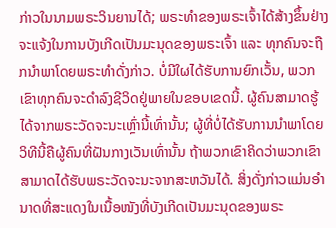ກ່າວໃນນາມພຣະວິນຍານໄດ້; ພຣະທຳຂອງພຣະເຈົ້າໄດ້ສ້າງຂຶ້ນຢ່າງຈະແຈ້ງໃນການບັງເກີດເປັນມະນຸດຂອງພຣະເຈົ້າ ແລະ ທຸກຄົນຈະຖືກນໍາພາໂດຍພຣະທຳດັ່ງກ່າວ. ບໍ່ມີໃຜໄດ້ຮັບການຍົກເວັ້ນ, ພວກເຂົາທຸກຄົນຈະດໍາລົງຊີວິດຢູ່ພາຍໃນຂອບເຂດນີ້. ຜູ້ຄົນສາມາດຮູ້ໄດ້ຈາກພຣະວັດຈະນະເຫຼົ່ານີ້ເທົ່ານັ້ນ; ຜູ້ທີ່ບໍ່ໄດ້ຮັບການນໍາພາໂດຍວິທີນີ້ຄືຜູ້ຄົນທີ່ຝັນກາງເວັນເທົ່ານັ້ນ ຖ້າພວກເຂົາຄິດວ່າພວກເຂົາສາມາດໄດ້ຮັບພຣະວັດຈະນະຈາກສະຫວັນໄດ້. ສິ່ງດັ່ງກ່າວແມ່ນອຳນາດທີ່ສະແດງໃນເນື້ອໜັງທີ່ບັງເກີດເປັນມະນຸດຂອງພຣະ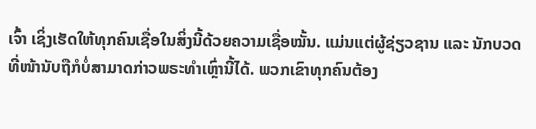ເຈົ້າ ເຊິ່ງເຮັດໃຫ້ທຸກຄົນເຊື່ອໃນສິ່ງນີ້ດ້ວຍຄວາມເຊື່ອໝັ້ນ. ແມ່ນແຕ່ຜູ້ຊ່ຽວຊານ ແລະ ນັກບວດທີ່ໜ້ານັບຖືກໍບໍ່ສາມາດກ່າວພຣະທຳເຫຼົ່ານີ້ໄດ້. ພວກເຂົາທຸກຄົນຕ້ອງ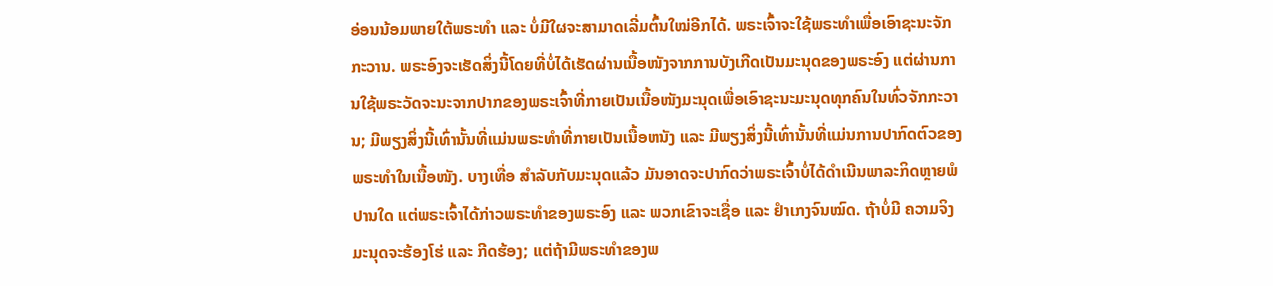ອ່ອນນ້ອມພາຍໃຕ້ພຣະທຳ ແລະ ບໍ່ມີໃຜຈະສາມາດເລີ່ມຕົ້ນໃໝ່ອີກໄດ້. ພຣະເຈົ້າຈະໃຊ້ພຣະທຳເພື່ອເອົາຊະນະຈັກກະວານ. ພຣະອົງຈະເຮັດສິ່ງນີ້ໂດຍທີ່ບໍ່ໄດ້ເຮັດຜ່ານເນື້ອໜັງຈາກການບັງເກີດເປັນມະນຸດຂອງພຣະອົງ ແຕ່ຜ່ານການໃຊ້ພຣະວັດຈະນະຈາກປາກຂອງພຣະເຈົ້າທີ່ກາຍເປັນເນື້ອໜັງມະນຸດເພື່ອເອົາຊະນະມະນຸດທຸກຄົນໃນທົ່ວຈັກກະວານ; ມີພຽງສິ່ງນີ້ເທົ່ານັ້ນທີ່ແມ່ນພຣະທໍາທີ່ກາຍເປັນເນື້ອຫນັງ ແລະ ມີພຽງສິ່ງນີ້ເທົ່ານັ້ນທີ່ແມ່ນການປາກົດຕົວຂອງພຣະທຳໃນເນື້ອໜັງ. ບາງເທື່ອ ສໍາລັບກັບມະນຸດແລ້ວ ມັນອາດຈະປາກົດວ່າພຣະເຈົ້າບໍ່ໄດ້ດຳເນີນພາລະກິດຫຼາຍພໍປານໃດ ແຕ່ພຣະເຈົ້າໄດ້ກ່າວພຣະທຳຂອງພຣະອົງ ແລະ ພວກເຂົາຈະເຊື່ອ ແລະ ຢໍາເກງຈົນໝົດ. ຖ້າບໍ່ມີ ຄວາມຈິງ ມະນຸດຈະຮ້ອງໂຮ່ ແລະ ກີດຮ້ອງ; ແຕ່ຖ້າມີພຣະທຳຂອງພ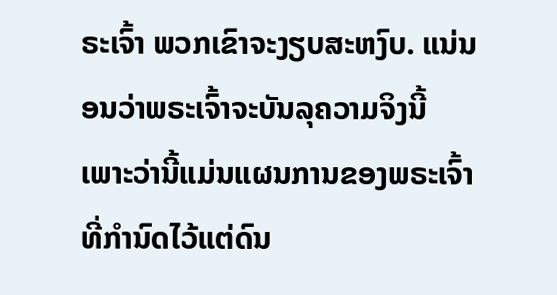ຣະເຈົ້າ ພວກເຂົາຈະງຽບສະຫງົບ. ແນ່ນອນວ່າພຣະເຈົ້າຈະບັນລຸຄວາມຈິງນີ້ ເພາະວ່ານີ້ແມ່ນແຜນການຂອງພຣະເຈົ້າທີ່ກຳນົດໄວ້ແຕ່ດົນ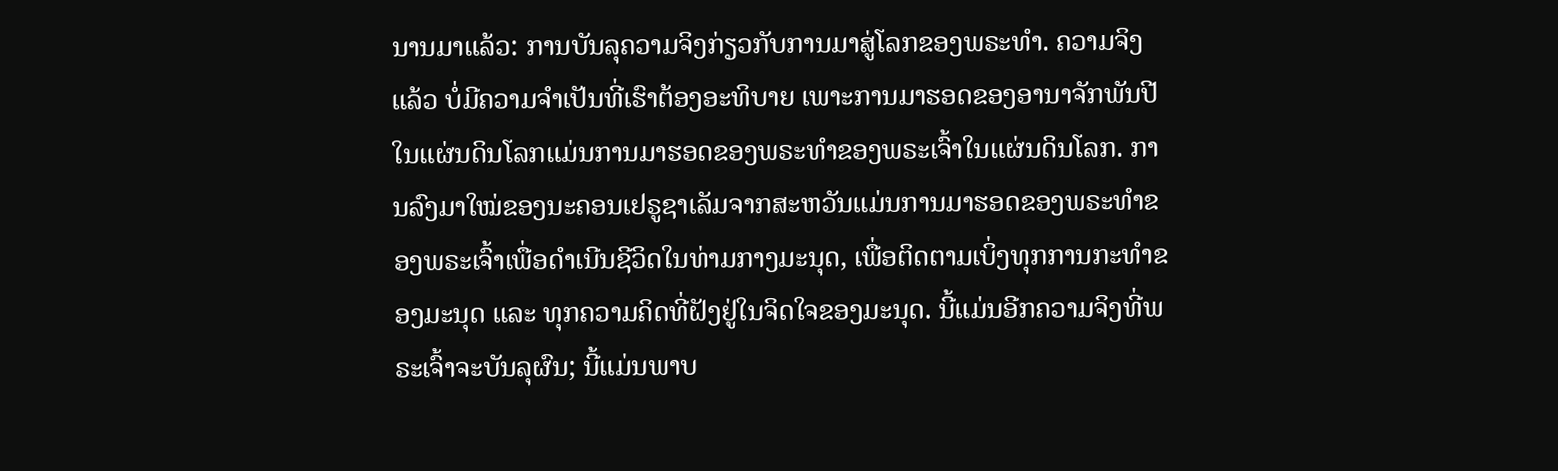ນານມາແລ້ວ: ການບັນລຸຄວາມຈິງກ່ຽວກັບການມາສູ່ໂລກຂອງພຣະທຳ. ຄວາມຈິງແລ້ວ ບໍ່ມີຄວາມຈຳເປັນທີ່ເຮົາຕ້ອງອະທິບາຍ ເພາະການມາຮອດຂອງອານາຈັກພັນປີໃນແຜ່ນດິນໂລກແມ່ນການມາຮອດຂອງພຣະທຳຂອງພຣະເຈົ້າໃນແຜ່ນດິນໂລກ. ການລົງມາໃໝ່ຂອງນະຄອນເຢຣູຊາເລັມຈາກສະຫວັນແມ່ນການມາຮອດຂອງພຣະທຳຂອງພຣະເຈົ້າເພື່ອດຳເນີນຊີວິດໃນທ່າມກາງມະນຸດ, ເພື່ອຕິດຕາມເບິ່ງທຸກການກະທຳຂອງມະນຸດ ແລະ ທຸກຄວາມຄິດທີ່ຝັງຢູ່ໃນຈິດໃຈຂອງມະນຸດ. ນີ້ແມ່ນອີກຄວາມຈິງທີ່ພຣະເຈົ້າຈະບັນລຸຜົນ; ນີ້ແມ່ນພາບ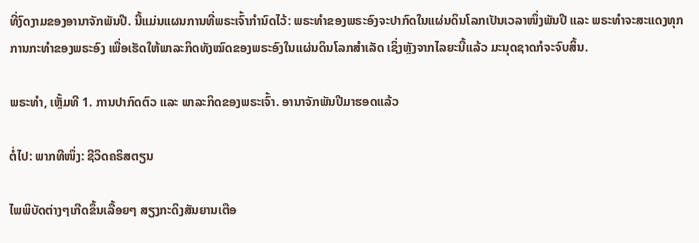ທີ່ງົດງາມຂອງອານາຈັກພັນປີ. ນີ້ແມ່ນແຜນການທີ່ພຣະເຈົ້າກຳນົດໄວ້: ພຣະທຳຂອງພຣະອົງຈະປາກົດໃນແຜ່ນດິນໂລກເປັນເວລາໜຶ່ງພັນປີ ແລະ ພຣະທຳຈະສະແດງທຸກການກະທຳຂອງພຣະອົງ ເພື່ອເຮັດໃຫ້ພາລະກິດທັງໝົດຂອງພຣະອົງໃນແຜ່ນດິນໂລກສໍາເລັດ ເຊິ່ງຫຼັງຈາກໄລຍະນີ້ແລ້ວ ມະນຸດຊາດກໍຈະຈົບສິ້ນ.

ພຣະທຳ, ເຫຼັ້ມທີ 1. ການປາກົດຕົວ ແລະ ພາລະກິດຂອງພຣະເຈົ້າ. ອານາຈັກພັນປີມາຮອດແລ້ວ

ຕໍ່ໄປ: ພາກທີໜຶ່ງ: ຊີວິດຄຣິສຕຽນ

ໄພພິບັດຕ່າງໆເກີດຂຶ້ນເລື້ອຍໆ ສຽງກະດິງສັນຍານເຕືອ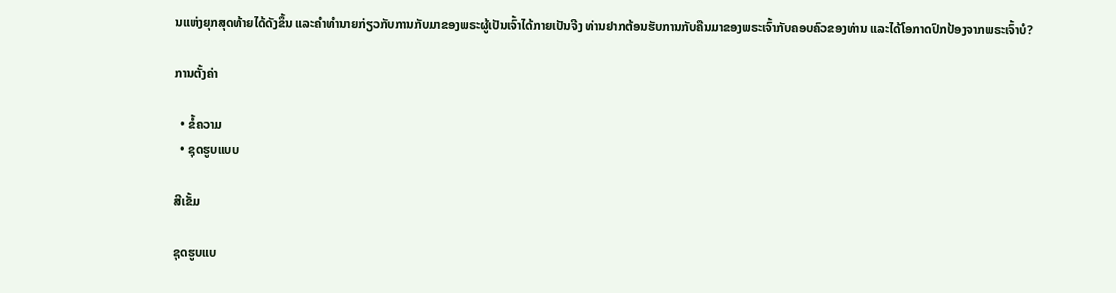ນແຫ່ງຍຸກສຸດທ້າຍໄດ້ດັງຂຶ້ນ ແລະຄໍາທໍານາຍກ່ຽວກັບການກັບມາຂອງພຣະຜູ້ເປັນເຈົ້າໄດ້ກາຍເປັນຈີງ ທ່ານຢາກຕ້ອນຮັບການກັບຄືນມາຂອງພຣະເຈົ້າກັບຄອບຄົວຂອງທ່ານ ແລະໄດ້ໂອກາດປົກປ້ອງຈາກພຣະເຈົ້າບໍ?

ການຕັ້ງຄ່າ

  • ຂໍ້ຄວາມ
  • ຊຸດຮູບແບບ

ສີເຂັ້ມ

ຊຸດຮູບແບ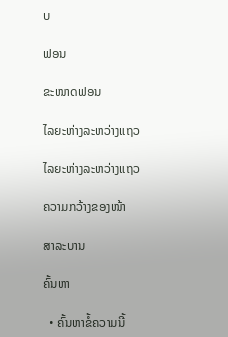ບ

ຟອນ

ຂະໜາດຟອນ

ໄລຍະຫ່າງລະຫວ່າງແຖວ

ໄລຍະຫ່າງລະຫວ່າງແຖວ

ຄວາມກວ້າງຂອງໜ້າ

ສາລະບານ

ຄົ້ນຫາ

  • ຄົ້ນຫາຂໍ້ຄວາມນີ້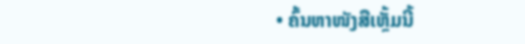• ຄົ້ນຫາໜັງສືເຫຼັ້ມນີ້